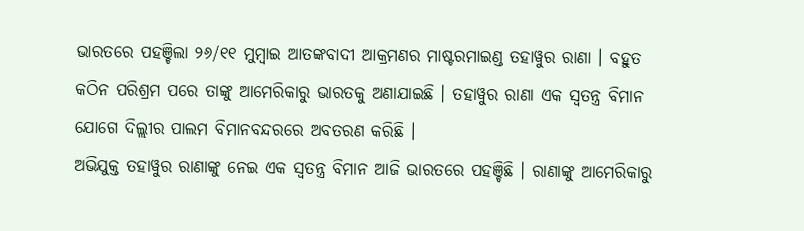ଭାରତରେ ପହଞ୍ଚିଲା ୨୬/୧୧ ମୁମ୍ବାଇ ଆତଙ୍କବାଦୀ ଆକ୍ରମଣର ମାଷ୍ଟରମାଇଣ୍ଡ ତହାୱୁର ରାଣା । ବହୁତ କଠିନ ପରିଶ୍ରମ ପରେ ତାଙ୍କୁ ଆମେରିକାରୁ ଭାରତକୁ ଅଣାଯାଇଛି । ତହାୱୁର ରାଣା ଏକ ସ୍ୱତନ୍ତ୍ର ବିମାନ ଯୋଗେ ଦିଲ୍ଲୀର ପାଲମ ବିମାନବନ୍ଦରରେ ଅବତରଣ କରିଛି ।
ଅଭିଯୁକ୍ତ ତହାୱୁର ରାଣାଙ୍କୁ ନେଇ ଏକ ସ୍ୱତନ୍ତ୍ର ବିମାନ ଆଜି ଭାରତରେ ପହଞ୍ଚିଛି । ରାଣାଙ୍କୁ ଆମେରିକାରୁ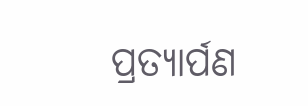ପ୍ରତ୍ୟାର୍ପଣ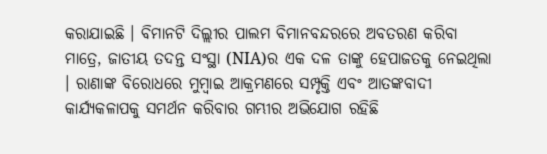କରାଯାଇଛି । ବିମାନଟି ଦିଲ୍ଲୀର ପାଲମ ବିମାନବନ୍ଦରରେ ଅବତରଣ କରିବା ମାତ୍ରେ, ଜାତୀୟ ତଦନ୍ତ ସଂସ୍ଥା (NIA)ର ଏକ ଦଳ ତାଙ୍କୁ ହେପାଜତକୁ ନେଇଥିଲା । ରାଣାଙ୍କ ବିରୋଧରେ ମୁମ୍ବାଇ ଆକ୍ରମଣରେ ସମ୍ପୃକ୍ତି ଏବଂ ଆତଙ୍କବାଦୀ କାର୍ଯ୍ୟକଳାପକୁ ସମର୍ଥନ କରିବାର ଗମ୍ଭୀର ଅଭିଯୋଗ ରହିଛି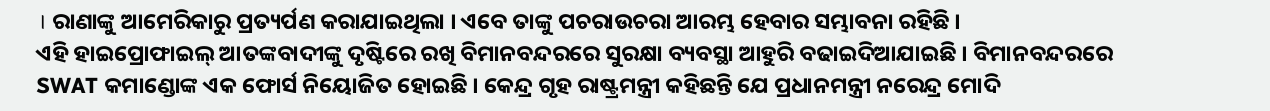। ରାଣାଙ୍କୁ ଆମେରିକାରୁ ପ୍ରତ୍ୟର୍ପଣ କରାଯାଇଥିଲା । ଏବେ ତାଙ୍କୁ ପଚରାଉଚରା ଆରମ୍ଭ ହେବାର ସମ୍ଭାବନା ରହିଛି ।
ଏହି ହାଇପ୍ରୋଫାଇଲ୍ ଆତଙ୍କବାଦୀଙ୍କୁ ଦୃଷ୍ଟିରେ ରଖି ବିମାନବନ୍ଦରରେ ସୁରକ୍ଷା ବ୍ୟବସ୍ଥା ଆହୁରି ବଢାଇଦିଆଯାଇଛି । ବିମାନବନ୍ଦରରେ SWAT କମାଣ୍ଡୋଙ୍କ ଏକ ଫୋର୍ସ ନିୟୋଜିତ ହୋଇଛି । କେନ୍ଦ୍ର ଗୃହ ରାଷ୍ଟ୍ରମନ୍ତ୍ରୀ କହିଛନ୍ତି ଯେ ପ୍ରଧାନମନ୍ତ୍ରୀ ନରେନ୍ଦ୍ର ମୋଦି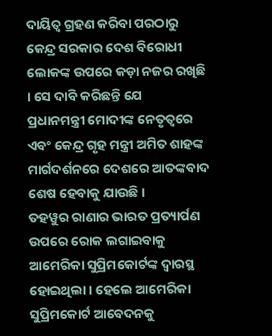ଦାୟିତ୍ୱ ଗ୍ରହଣ କରିବା ପରଠାରୁ କେନ୍ଦ୍ର ସରକାର ଦେଶ ବିରୋଧୀ ଲୋକଙ୍କ ଉପରେ କଡ଼ା ନଜର ରଖିଛି । ସେ ଦାବି କରିଛନ୍ତି ଯେ
ପ୍ରଧାନମନ୍ତ୍ରୀ ମୋଦୀଙ୍କ ନେତୃତ୍ୱରେ ଏବଂ କେନ୍ଦ୍ର ଗୃହ ମନ୍ତ୍ରୀ ଅମିତ ଶାହଙ୍କ ମାର୍ଗଦର୍ଶନରେ ଦେଶରେ ଆତଙ୍କବାଦ ଶେଷ ହେବାକୁ ଯାଉଛି ।
ତହୱୁର ରାଣାର ଭାରତ ପ୍ରତ୍ୟାର୍ପଣ ଉପରେ ରୋକ ଲଗାଇବାକୁ ଆମେରିକା ସୁପ୍ରିମକୋର୍ଟଙ୍କ ଦ୍ୱାରସ୍ଥ ହୋଇଥିଲା । ହେଲେ ଆମେରିକା ସୁପ୍ରିମକୋର୍ଟ ଆବେଦନକୁ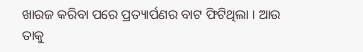ଖାରଜ କରିବା ପରେ ପ୍ରତ୍ୟାର୍ପଣର ବାଟ ଫିଟିଥିଲା । ଆଉ ତାକୁ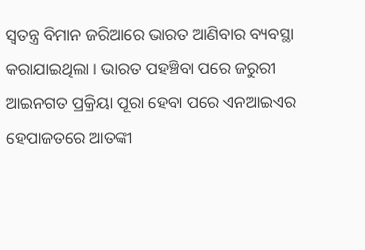ସ୍ୱତନ୍ତ୍ର ବିମାନ ଜରିଆରେ ଭାରତ ଆଣିବାର ବ୍ୟବସ୍ଥା କରାଯାଇଥିଲା । ଭାରତ ପହଞ୍ଚିବା ପରେ ଜରୁରୀ ଆଇନଗତ ପ୍ରକ୍ରିୟା ପୂରା ହେବା ପରେ ଏନଆଇଏର ହେପାଜତରେ ଆତଙ୍କୀ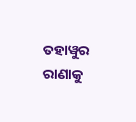ତହାୱୁର ରାଣାକୁ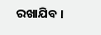ରଖାଯିବ ।